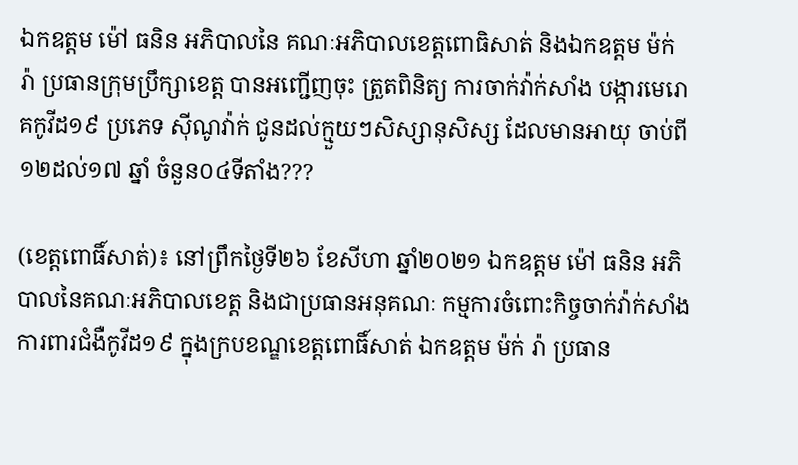ឯកឧត្តម ម៉ៅ ធនិន អភិបាលនៃ គណៈអភិបាលខេត្តពោធិសាត់ និងឯកឧត្តម ម៉ក់ រ៉ា ប្រធានក្រុមប្រឹក្សាខេត្ត បានអញ្ជើញចុះ ត្រួតពិនិត្យ ការចាក់វ៉ាក់សាំង បង្ការមេរោគកូវីដ១៩ ប្រភេទ សុីណូវ៉ាក់ ជូនដល់ក្មួយៗសិស្សានុសិស្ស ដែលមានអាយុ ចាប់ពី ១២ដល់១៧ ឆ្នាំ ចំនួន០៤ទីតាំង???

(ខេត្តពោធិ៍សាត់)៖ នៅព្រឹកថ្ងៃទី២៦ ខែសីហា ឆ្នាំ២០២១ ឯកឧត្តម ម៉ៅ ធនិន អភិបាលនៃគណៈអភិបាលខេត្ត និងជាប្រធានអនុគណៈ កម្មការចំពោះកិច្ចចាក់វ៉ាក់សាំង ការពារជំងឺកូវីដ១៩ ក្នុងក្របខណ្ឌខេត្តពោធិ៍សាត់ ឯកឧត្តម ម៉ក់ រ៉ា ប្រធាន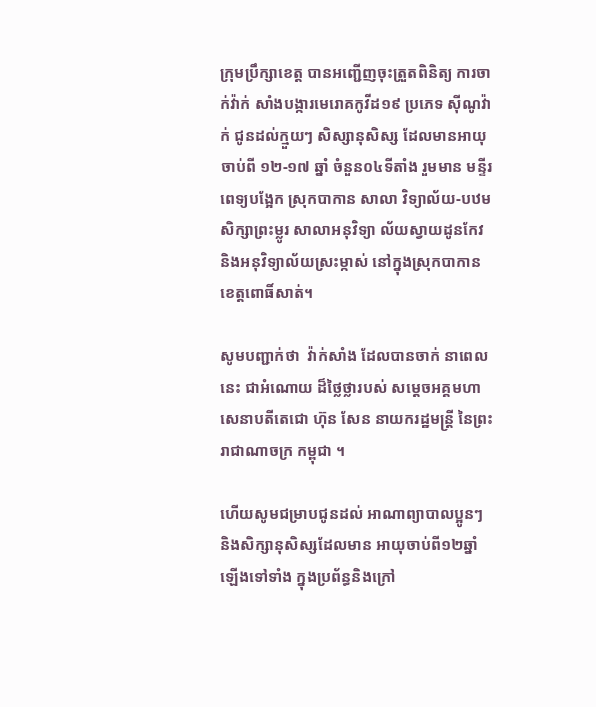ក្រុមប្រឹក្សាខេត្ត បានអញ្ជើញចុះត្រួតពិនិត្យ ការចាក់វ៉ាក់ សាំងបង្ការមេរោគកូវីដ១៩ ប្រភេទ សុីណូវ៉ាក់ ជូនដល់ក្មួយៗ សិស្សានុសិស្ស ដែលមានអាយុ ចាប់ពី ១២-១៧ ឆ្នាំ ចំនួន០៤ទីតាំង រួមមាន មន្ទីរពេទ្យបង្អែក ស្រុកបាកាន សាលា វិទ្យាល័យ-បឋមសិក្សាព្រះម្លូរ សាលាអនុវិទ្យា ល័យស្វាយដូនកែវ និងអនុវិទ្យាល័យស្រះម្កាស់ នៅក្នុងស្រុកបាកាន ខេត្តពោធិ៍សាត់។

សូមបញ្ជាក់ថា  វ៉ាក់សាំង ដែលបានចាក់ នាពេលនេះ ជាអំណោយ ដ៏ថ្លៃថ្លារបស់ សម្ដេចអគ្គមហា សេនាបតីតេជោ ហ៊ុន សែន នាយករដ្ឋមន្ត្រី នៃព្រះរាជាណាចក្រ កម្ពុជា ។

ហេីយសូមជម្រាបជូនដល់ អាណាព្យាបាលប្អូនៗ និងសិក្សានុសិស្សដែលមាន អាយុចាប់ពី១២ឆ្នាំ ឡើងទៅទាំង ក្នុងប្រព័ន្ធនិងក្រៅ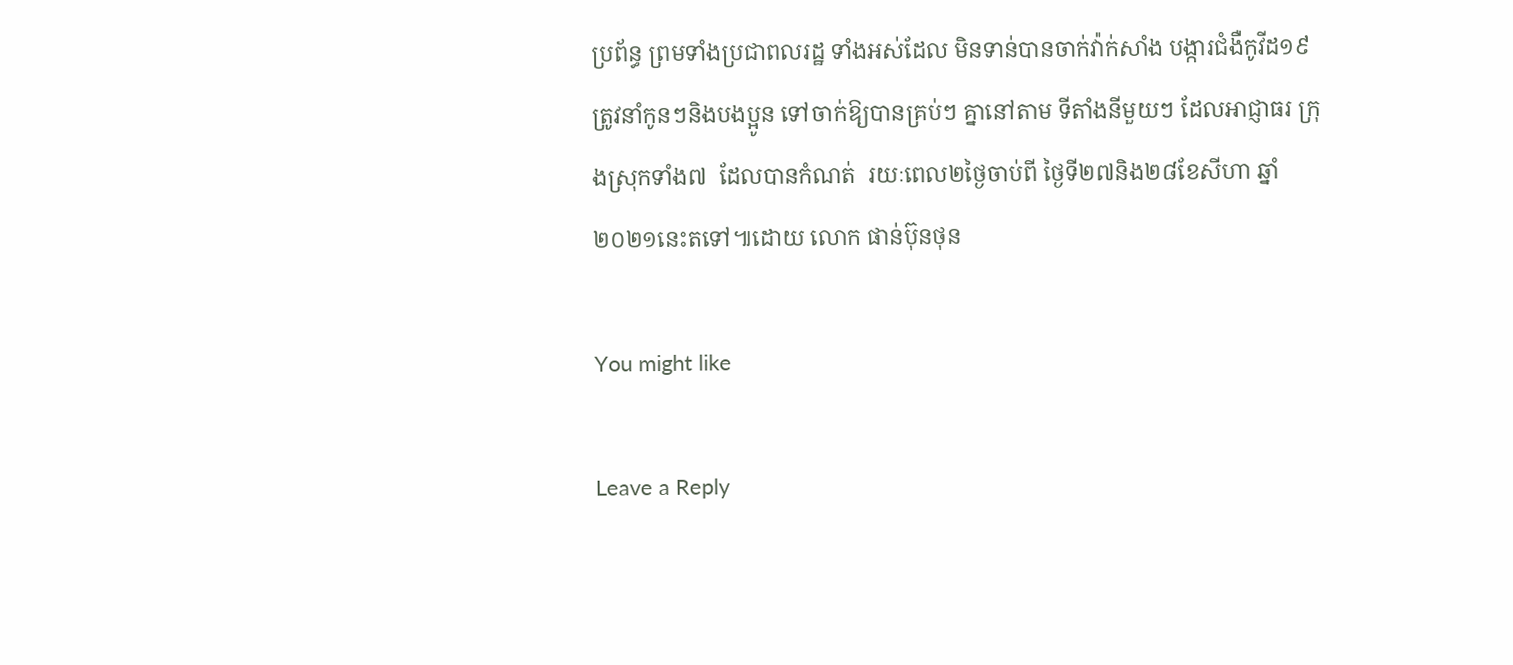ប្រព័ន្ធ ព្រមទាំងប្រជាពលរដ្ឋ ទាំងអស់ដែល មិនទាន់បានចាក់វ៉ាក់សាំង បង្ការជំងឺកូវីដ១៩ ត្រូវនាំកូនៗនិងបងប្អូន ទៅចាក់ឱ្យបានគ្រប់ៗ គ្នានៅតាម ទីតាំងនីមួយៗ ដែលអាជ្ញាធរ ក្រុងស្រុកទាំង៧  ដែលបានកំណត់  រយៈពេល២ថ្ងៃចាប់ពី ថ្ងៃទី២៧និង២៨ខែសីហា ឆ្នាំ២០២១នេះតទៅ៕ដោយ លោក ផាន់ប៊ុនថុន

You might like

Leave a Reply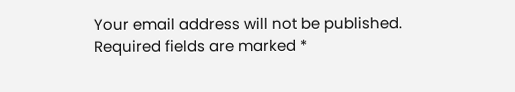Your email address will not be published. Required fields are marked *